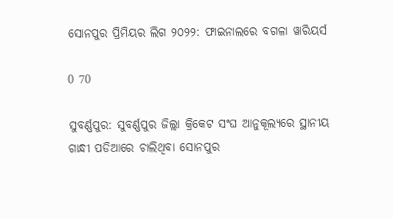ସୋନପୁର ପ୍ରିମିୟର ଲିଗ ୨୦୨୨: ଫାଇନାଲରେ ବଗଳା ୱାରିୟର୍ସ

0 70

ସୁବର୍ଣ୍ଣପୁର: ସୁବର୍ଣ୍ଣପୁର ଜିଲ୍ଲା କ୍ରିକେଟ ସଂଘ ଆନୁକୂଲ୍ୟରେ ସ୍ଥାନୀୟ ଗାନ୍ଧୀ ପଡିଆରେ ଚାଲିଥିବା ସୋନପୁର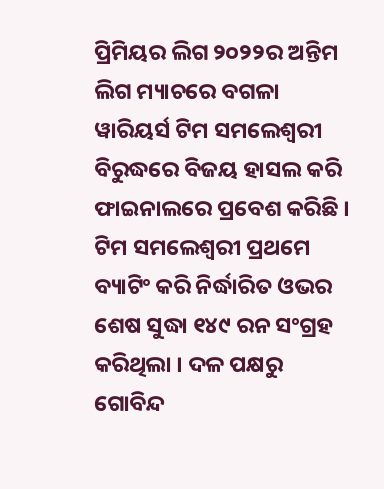ପ୍ରିମିୟର ଲିଗ ୨୦୨୨ର ଅନ୍ତିମ ଲିଗ ମ୍ୟାଚରେ ବଗଳା ୱାରିୟର୍ସ ଟିମ ସମଲେଶ୍ୱରୀ ବିରୁଦ୍ଧରେ ବିଜୟ ହାସଲ କରି ଫାଇନାଲରେ ପ୍ରବେଶ କରିଛି । ଟିମ ସମଲେଶ୍ୱରୀ ପ୍ରଥମେ ବ୍ୟାଟିଂ କରି ନିର୍ଦ୍ଧାରିତ ଓଭର ଶେଷ ସୁଦ୍ଧା ୧୪୯ ରନ ସଂଗ୍ରହ କରିଥିଲା । ଦଳ ପକ୍ଷରୁ ଗୋବିନ୍ଦ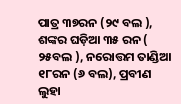ପାତ୍ର ୩୭ରନ (୨୯ ବଲ ), ଶଙ୍କର ଘଡ଼ିଆ ୩୫ ରନ ( ୨୫ବଲ ), ନରୋତ୍ତମ ତାଣ୍ଡିଆ ୧୮ରନ (୬ ବଲ), ପ୍ରବୀଣ ଲୁହା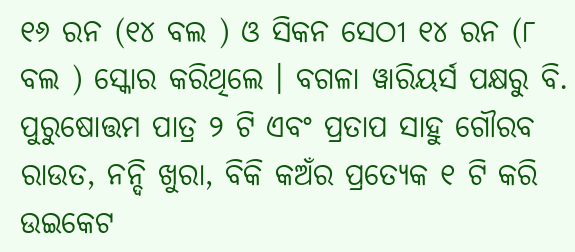୧୬ ରନ (୧୪ ବଲ ) ଓ ସିକନ ସେଠୀ ୧୪ ରନ (୮ ବଲ ) ସ୍କୋର କରିଥିଲେ । ବଗଳା ୱାରିୟର୍ସ ପକ୍ଷରୁ ବି. ପୁରୁଷୋତ୍ତମ ପାତ୍ର ୨ ଟି ଏବଂ ପ୍ରତାପ ସାହୁ ଗୌରବ ରାଉତ, ନନ୍ଦି ଖୁରା, ବିକି କଅଁର ପ୍ରତ୍ୟେକ ୧ ଟି କରି ଉଇକେଟ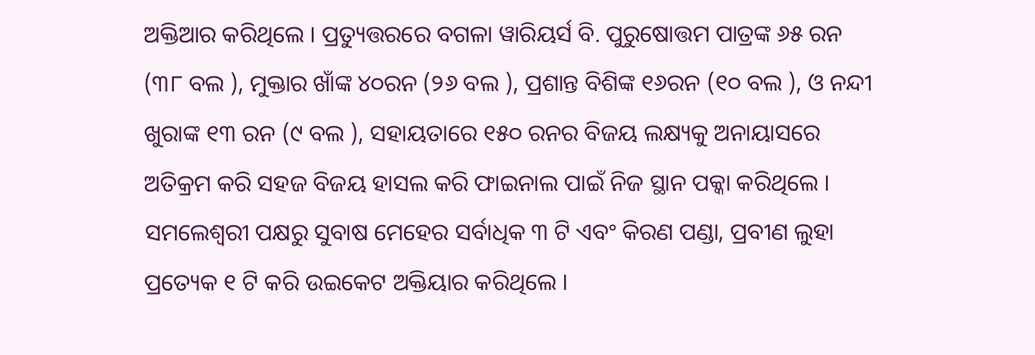ଅକ୍ତିଆର କରିଥିଲେ । ପ୍ରତ୍ୟୁତ୍ତରରେ ବଗଳା ୱାରିୟର୍ସ ବି. ପୁରୁଷୋତ୍ତମ ପାତ୍ରଙ୍କ ୬୫ ରନ (୩୮ ବଲ ), ମୁକ୍ତାର ଖାଁଙ୍କ ୪୦ରନ (୨୬ ବଲ ), ପ୍ରଶାନ୍ତ ବିଶିଙ୍କ ୧୬ରନ (୧୦ ବଲ ), ଓ ନନ୍ଦୀ ଖୁରାଙ୍କ ୧୩ ରନ (୯ ବଲ ), ସହାୟତାରେ ୧୫୦ ରନର ବିଜୟ ଲକ୍ଷ୍ୟକୁ ଅନାୟାସରେ ଅତିକ୍ରମ କରି ସହଜ ବିଜୟ ହାସଲ କରି ଫାଇନାଲ ପାଇଁ ନିଜ ସ୍ଥାନ ପକ୍କା କରିଥିଲେ । ସମଲେଶ୍ୱରୀ ପକ୍ଷରୁ ସୁବାଷ ମେହେର ସର୍ବାଧିକ ୩ ଟି ଏବଂ କିରଣ ପଣ୍ଡା, ପ୍ରବୀଣ ଲୁହା ପ୍ରତ୍ୟେକ ୧ ଟି କରି ଉଇକେଟ ଅକ୍ତିୟାର କରିଥିଲେ ।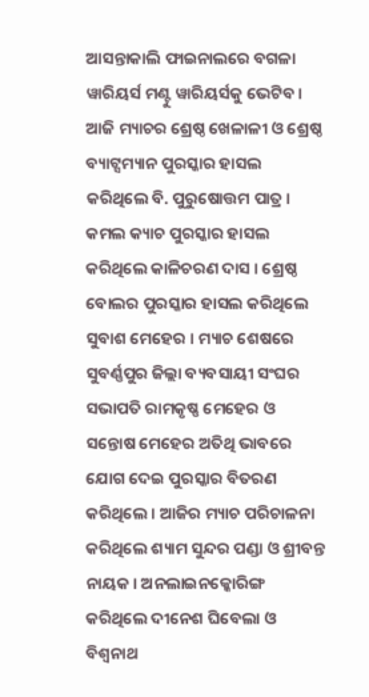ଆସନ୍ତାକାଲି ଫାଇନାଲରେ ବଗଳା ୱାରିୟର୍ସ ମଣ୍ଟୁ ୱାରିୟର୍ସକୁ ଭେଟିବ । ଆଜି ମ୍ୟାଚର ଶ୍ରେଷ୍ଠ ଖେଳାଳୀ ଓ ଶ୍ରେଷ୍ଠ ବ୍ୟାଟ୍ସମ୍ୟାନ ପୁରସ୍କାର ହାସଲ କରିଥିଲେ ବି. ପୁରୁଷୋତ୍ତମ ପାତ୍ର । କମଲ କ୍ୟାଚ ପୁରସ୍କାର ହାସଲ କରିଥିଲେ କାଳିଚରଣ ଦାସ । ଶ୍ରେଷ୍ଠ ବୋଲର ପୁରସ୍କାର ହାସଲ କରିଥିଲେ ସୁବାଶ ମେହେର । ମ୍ୟାଚ ଶେଷରେ ସୁବର୍ଣ୍ଣପୁର ଜିଲ୍ଲା ବ୍ୟବସାୟୀ ସଂଘର ସଭାପତି ରାମକୃଷ୍ଣ ମେହେର ଓ ସନ୍ତୋଷ ମେହେର ଅତିଥି ଭାବରେ ଯୋଗ ଦେଇ ପୁରସ୍କାର ବିତରଣ କରିଥିଲେ । ଆଜିର ମ୍ୟାଚ ପରିଚାଳନା କରିଥିଲେ ଶ୍ୟାମ ସୁନ୍ଦର ପଣ୍ଡା ଓ ଶ୍ରୀବନ୍ତ ନାୟକ । ଅନଲାଇନକ୍କୋରିଙ୍ଗ କରିଥିଲେ ଦୀନେଶ ଘିବେଲା ଓ ବିଶ୍ୱନାଥ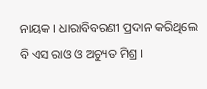ନାୟକ । ଧାରାବିବରଣୀ ପ୍ରଦାନ କରିଥିଲେ ବି ଏସ ରାଓ ଓ ଅଚ୍ୟୁତ ମିଶ୍ର ।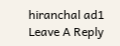hiranchal ad1
Leave A Reply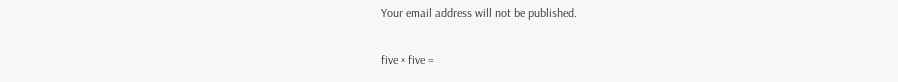Your email address will not be published.

five × five =